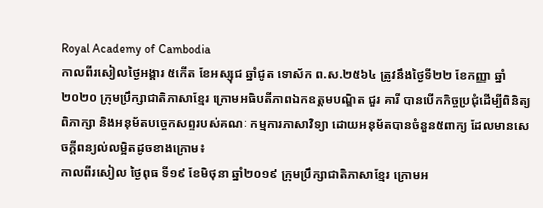Royal Academy of Cambodia
កាលពីរសៀលថ្ងៃអង្គារ ៥កើត ខែអស្សុជ ឆ្នាំជូត ទោស័ក ព.ស.២៥៦៤ ត្រូវនឹងថ្ងៃទី២២ ខែកញ្ញា ឆ្នាំ២០២០ ក្រុមប្រឹក្សាជាតិភាសាខ្មែរ ក្រោមអធិបតីភាពឯកឧត្តមបណ្ឌិត ជួរ គារី បានបើកកិច្ចប្រជុំដើម្បីពិនិត្យ ពិភាក្សា និងអនុម័តបច្ចេកសព្ទរបស់គណៈ កម្មការភាសាវិទ្យា ដោយអនុម័តបានចំនួន៥ពាក្យ ដែលមានសេចក្តីពន្យល់លម្អិតដូចខាងក្រោម៖
កាលពីរសៀល ថ្ងៃពុធ ទី១៩ ខែមិថុនា ឆ្នាំ២០១៩ ក្រុមប្រឹក្សាជាតិភាសាខ្មែរ ក្រោមអ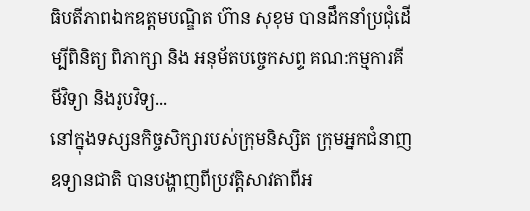ធិបតីភាពឯកឧត្តមបណ្ឌិត ហ៊ាន សុខុម បានដឹកនាំប្រជុំដើម្បីពិនិត្យ ពិភាក្សា និង អនុម័តបច្ចេកសព្ទ គណ:កម្មការគីមីវិទ្យា និងរូបវិទ្យ...
នៅក្នុងទស្សនកិច្ចសិក្សារបស់ក្រុមនិស្សិត ក្រុមអ្នកជំនាញឧទ្យានជាតិ បានបង្ហាញពីប្រវត្តិសាវតាពីអ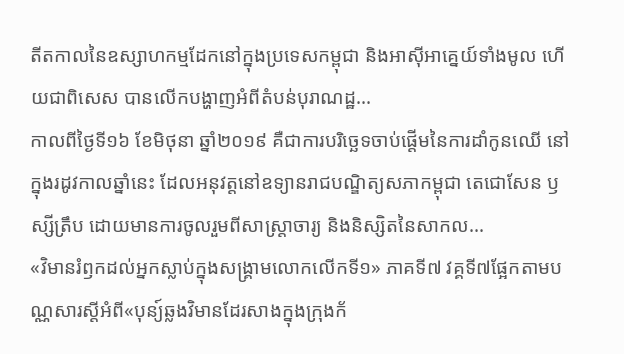តីតកាលនៃឧស្សាហកម្មដែកនៅក្នុងប្រទេសកម្ពុជា និងអាស៊ីអាគ្នេយ៍ទាំងមូល ហើយជាពិសេស បានលើកបង្ហាញអំពីតំបន់បុរាណដ្ឋ...
កាលពីថ្ងៃទី១៦ ខែមិថុនា ឆ្នាំ២០១៩ គឺជាការបរិច្ឆេទចាប់ផ្តើមនៃការដាំកូនឈើ នៅក្នុងរដូវកាលឆ្នាំនេះ ដែលអនុវត្តនៅឧទ្យានរាជបណ្ឌិត្យសភាកម្ពុជា តេជោសែន ឫស្សីត្រឹប ដោយមានការចូលរួមពីសាស្ត្រាចារ្យ និងនិស្សិតនៃសាកល...
«វិមានរំឭកដល់អ្នកស្លាប់ក្នុងសង្គ្រាមលោកលើកទី១» ភាគទី៧ វគ្គទី៧ផ្អែកតាមបណ្ណសារស្តីអំពី«បុន្យ៍ឆ្លងវិមានដែរសាងក្នុងក្រុងក័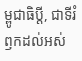ម្ពូជាធិប្តី, ជាទីរំឭកដល់អស់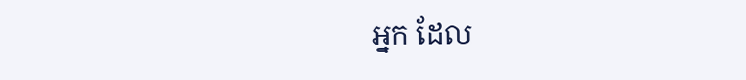អ្នក ដែល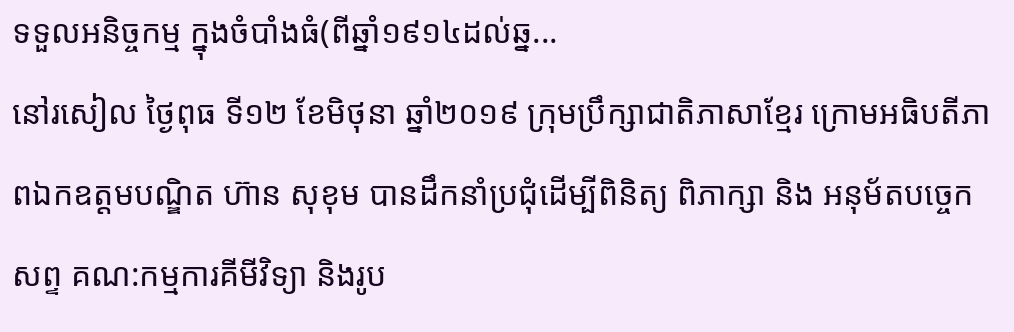ទទួលអនិច្ចកម្ម ក្នុងចំបាំងធំ(ពីឆ្នាំ១៩១៤ដល់ឆ្ន...
នៅរសៀល ថ្ងៃពុធ ទី១២ ខែមិថុនា ឆ្នាំ២០១៩ ក្រុមប្រឹក្សាជាតិភាសាខ្មែរ ក្រោមអធិបតីភាពឯកឧត្តមបណ្ឌិត ហ៊ាន សុខុម បានដឹកនាំប្រជុំដើម្បីពិនិត្យ ពិភាក្សា និង អនុម័តបច្ចេកសព្ទ គណ:កម្មការគីមីវិទ្យា និងរូប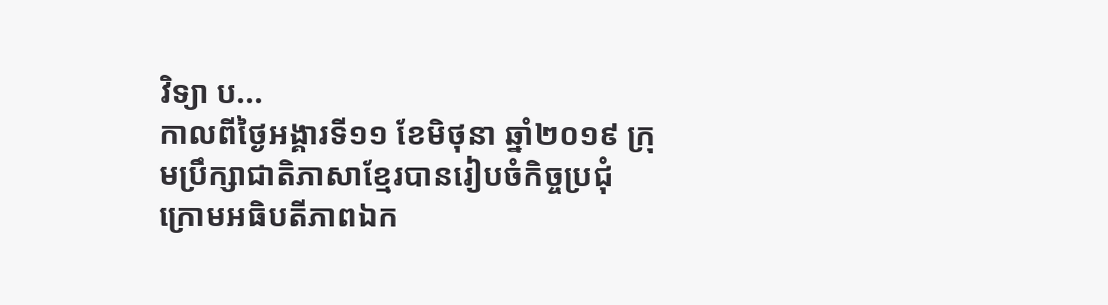វិទ្យា ប...
កាលពីថ្ងៃអង្គារទី១១ ខែមិថុនា ឆ្នាំ២០១៩ ក្រុមប្រឹក្សាជាតិភាសាខ្មែរបានរៀបចំកិច្ចប្រជុំ ក្រោមអធិបតីភាពឯក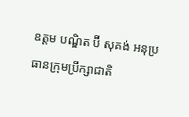ឧត្តម បណ្ឌិត ប៊ី សុគង់ អនុប្រធានក្រុមប្រឹក្សាជាតិ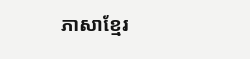ភាសាខ្មែរ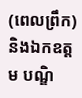(ពេលព្រឹក) និងឯកឧត្តម បណ្ឌិ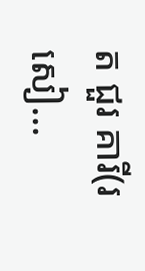ត ជួរ គារី(រសៀ...